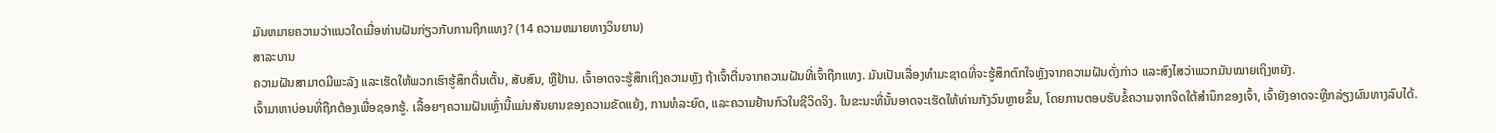ມັນຫມາຍຄວາມວ່າແນວໃດເມື່ອທ່ານຝັນກ່ຽວກັບການຖືກແທງ? (14 ຄວາມຫມາຍທາງວິນຍານ)
ສາລະບານ
ຄວາມຝັນສາມາດມີພະລັງ ແລະເຮັດໃຫ້ພວກເຮົາຮູ້ສຶກຕື່ນເຕັ້ນ, ສັບສົນ, ຫຼືຢ້ານ. ເຈົ້າອາດຈະຮູ້ສຶກເຖິງຄວາມຫຼັງ ຖ້າເຈົ້າຕື່ນຈາກຄວາມຝັນທີ່ເຈົ້າຖືກແທງ. ມັນເປັນເລື່ອງທໍາມະຊາດທີ່ຈະຮູ້ສຶກຕົກໃຈຫຼັງຈາກຄວາມຝັນດັ່ງກ່າວ ແລະສົງໄສວ່າພວກມັນໝາຍເຖິງຫຍັງ.
ເຈົ້າມາຫາບ່ອນທີ່ຖືກຕ້ອງເພື່ອຊອກຮູ້. ເລື້ອຍໆຄວາມຝັນເຫຼົ່ານີ້ແມ່ນສັນຍານຂອງຄວາມຂັດແຍ້ງ, ການທໍລະຍົດ, ແລະຄວາມຢ້ານກົວໃນຊີວິດຈິງ. ໃນຂະນະທີ່ນັ້ນອາດຈະເຮັດໃຫ້ທ່ານກັງວົນຫຼາຍຂຶ້ນ, ໂດຍການຕອບຮັບຂໍ້ຄວາມຈາກຈິດໃຕ້ສຳນຶກຂອງເຈົ້າ, ເຈົ້າຍັງອາດຈະຫຼີກລ່ຽງຜົນທາງລົບໄດ້.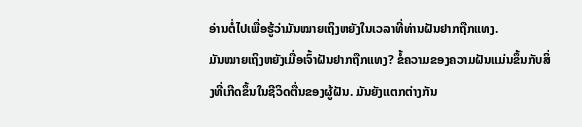ອ່ານຕໍ່ໄປເພື່ອຮູ້ວ່າມັນໝາຍເຖິງຫຍັງໃນເວລາທີ່ທ່ານຝັນຢາກຖືກແທງ.
ມັນໝາຍເຖິງຫຍັງເມື່ອເຈົ້າຝັນຢາກຖືກແທງ? ຂໍ້ຄວາມຂອງຄວາມຝັນແມ່ນຂຶ້ນກັບສິ່ງທີ່ເກີດຂຶ້ນໃນຊີວິດຕື່ນຂອງຜູ້ຝັນ. ມັນຍັງແຕກຕ່າງກັນ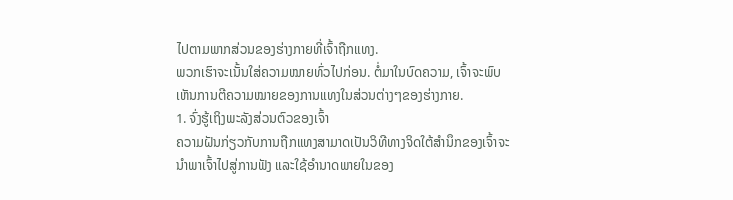ໄປຕາມພາກສ່ວນຂອງຮ່າງກາຍທີ່ເຈົ້າຖືກແທງ.
ພວກເຮົາຈະເນັ້ນໃສ່ຄວາມໝາຍທົ່ວໄປກ່ອນ. ຕໍ່ມາໃນບົດຄວາມ, ເຈົ້າຈະພົບເຫັນການຕີຄວາມໝາຍຂອງການແທງໃນສ່ວນຕ່າງໆຂອງຮ່າງກາຍ.
1. ຈົ່ງຮູ້ເຖິງພະລັງສ່ວນຕົວຂອງເຈົ້າ
ຄວາມຝັນກ່ຽວກັບການຖືກແທງສາມາດເປັນວິທີທາງຈິດໃຕ້ສຳນຶກຂອງເຈົ້າຈະນຳພາເຈົ້າໄປສູ່ການຟັງ ແລະໃຊ້ອຳນາດພາຍໃນຂອງ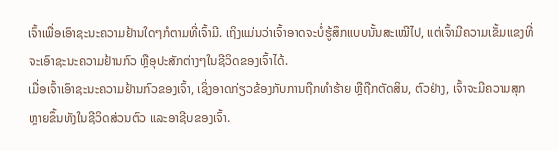ເຈົ້າເພື່ອເອົາຊະນະຄວາມຢ້ານໃດໆກໍຕາມທີ່ເຈົ້າມີ. ເຖິງແມ່ນວ່າເຈົ້າອາດຈະບໍ່ຮູ້ສຶກແບບນັ້ນສະເໝີໄປ, ແຕ່ເຈົ້າມີຄວາມເຂັ້ມແຂງທີ່ຈະເອົາຊະນະຄວາມຢ້ານກົວ ຫຼືອຸປະສັກຕ່າງໆໃນຊີວິດຂອງເຈົ້າໄດ້.
ເມື່ອເຈົ້າເອົາຊະນະຄວາມຢ້ານກົວຂອງເຈົ້າ, ເຊິ່ງອາດກ່ຽວຂ້ອງກັບການຖືກທຳຮ້າຍ ຫຼືຖືກຕັດສິນ, ຕົວຢ່າງ, ເຈົ້າຈະມີຄວາມສຸກຫຼາຍຂຶ້ນທັງໃນຊີວິດສ່ວນຕົວ ແລະອາຊີບຂອງເຈົ້າ.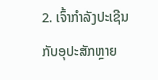2. ເຈົ້າກໍາລັງປະເຊີນກັບອຸປະສັກຫຼາຍ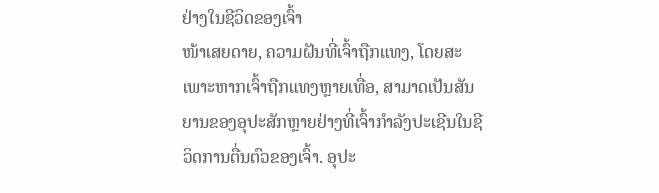ຢ່າງໃນຊີວິດຂອງເຈົ້າ
ໜ້າເສຍດາຍ, ຄວາມຝັນທີ່ເຈົ້າຖືກແທງ, ໂດຍສະເພາະຫາກເຈົ້າຖືກແທງຫຼາຍເທື່ອ, ສາມາດເປັນສັນຍານຂອງອຸປະສັກຫຼາຍຢ່າງທີ່ເຈົ້າກຳລັງປະເຊີນໃນຊີວິດການຕື່ນຕົວຂອງເຈົ້າ. ອຸປະ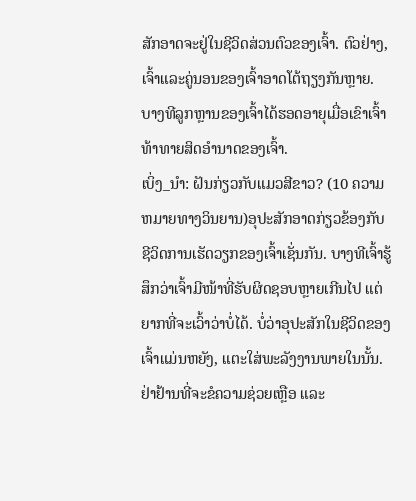ສັກອາດຈະຢູ່ໃນຊີວິດສ່ວນຕົວຂອງເຈົ້າ. ຕົວຢ່າງ, ເຈົ້າແລະຄູ່ນອນຂອງເຈົ້າອາດໂຕ້ຖຽງກັນຫຼາຍ. ບາງທີລູກຫຼານຂອງເຈົ້າໄດ້ຮອດອາຍຸເມື່ອເຂົາເຈົ້າທ້າທາຍສິດອຳນາດຂອງເຈົ້າ.
ເບິ່ງ_ນຳ: ຝັນກ່ຽວກັບແມວສີຂາວ? (10 ຄວາມຫມາຍທາງວິນຍານ)ອຸປະສັກອາດກ່ຽວຂ້ອງກັບຊີວິດການເຮັດວຽກຂອງເຈົ້າເຊັ່ນກັນ. ບາງທີເຈົ້າຮູ້ສຶກວ່າເຈົ້າມີໜ້າທີ່ຮັບຜິດຊອບຫຼາຍເກີນໄປ ແຕ່ຍາກທີ່ຈະເວົ້າວ່າບໍ່ໄດ້. ບໍ່ວ່າອຸປະສັກໃນຊີວິດຂອງເຈົ້າແມ່ນຫຍັງ, ແຕະໃສ່ພະລັງງານພາຍໃນນັ້ນ. ຢ່າຢ້ານທີ່ຈະຂໍຄວາມຊ່ວຍເຫຼືອ ແລະ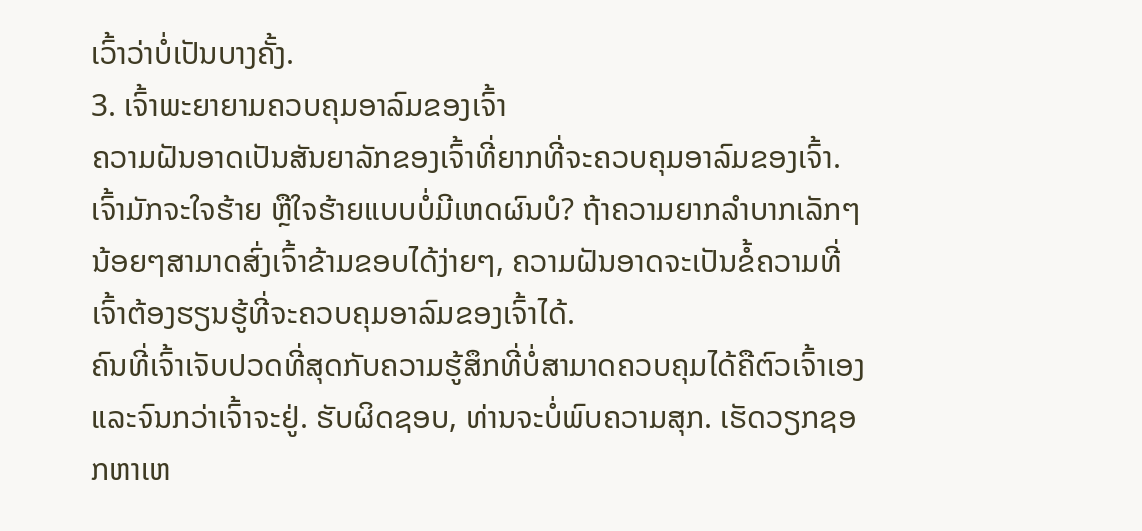ເວົ້າວ່າບໍ່ເປັນບາງຄັ້ງ.
3. ເຈົ້າພະຍາຍາມຄວບຄຸມອາລົມຂອງເຈົ້າ
ຄວາມຝັນອາດເປັນສັນຍາລັກຂອງເຈົ້າທີ່ຍາກທີ່ຈະຄວບຄຸມອາລົມຂອງເຈົ້າ. ເຈົ້າມັກຈະໃຈຮ້າຍ ຫຼືໃຈຮ້າຍແບບບໍ່ມີເຫດຜົນບໍ? ຖ້າຄວາມຍາກລຳບາກເລັກໆນ້ອຍໆສາມາດສົ່ງເຈົ້າຂ້າມຂອບໄດ້ງ່າຍໆ, ຄວາມຝັນອາດຈະເປັນຂໍ້ຄວາມທີ່ເຈົ້າຕ້ອງຮຽນຮູ້ທີ່ຈະຄວບຄຸມອາລົມຂອງເຈົ້າໄດ້.
ຄົນທີ່ເຈົ້າເຈັບປວດທີ່ສຸດກັບຄວາມຮູ້ສຶກທີ່ບໍ່ສາມາດຄວບຄຸມໄດ້ຄືຕົວເຈົ້າເອງ ແລະຈົນກວ່າເຈົ້າຈະຢູ່. ຮັບຜິດຊອບ, ທ່ານຈະບໍ່ພົບຄວາມສຸກ. ເຮັດວຽກຊອກຫາເຫ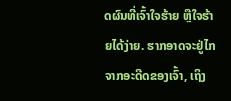ດຜົນທີ່ເຈົ້າໃຈຮ້າຍ ຫຼືໃຈຮ້າຍໄດ້ງ່າຍ. ຮາກອາດຈະຢູ່ໄກຈາກອະດີດຂອງເຈົ້າ, ເຖິງ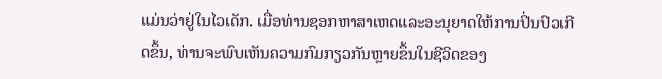ແມ່ນວ່າຢູ່ໃນໄວເດັກ. ເມື່ອທ່ານຊອກຫາສາເຫດແລະອະນຸຍາດໃຫ້ການປິ່ນປົວເກີດຂຶ້ນ, ທ່ານຈະພົບເຫັນຄວາມກົມກຽວກັນຫຼາຍຂຶ້ນໃນຊີວິດຂອງ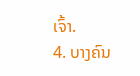ເຈົ້າ.
4. ບາງຄົນ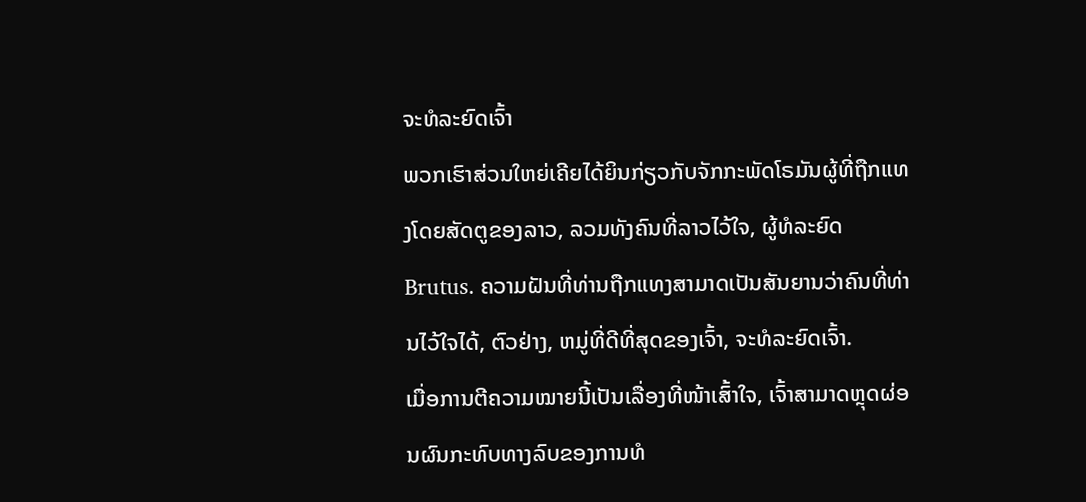ຈະທໍລະຍົດເຈົ້າ
ພວກເຮົາສ່ວນໃຫຍ່ເຄີຍໄດ້ຍິນກ່ຽວກັບຈັກກະພັດໂຣມັນຜູ້ທີ່ຖືກແທງໂດຍສັດຕູຂອງລາວ, ລວມທັງຄົນທີ່ລາວໄວ້ໃຈ, ຜູ້ທໍລະຍົດ Brutus. ຄວາມຝັນທີ່ທ່ານຖືກແທງສາມາດເປັນສັນຍານວ່າຄົນທີ່ທ່ານໄວ້ໃຈໄດ້, ຕົວຢ່າງ, ຫມູ່ທີ່ດີທີ່ສຸດຂອງເຈົ້າ, ຈະທໍລະຍົດເຈົ້າ.
ເມື່ອການຕີຄວາມໝາຍນີ້ເປັນເລື່ອງທີ່ໜ້າເສົ້າໃຈ, ເຈົ້າສາມາດຫຼຸດຜ່ອນຜົນກະທົບທາງລົບຂອງການທໍ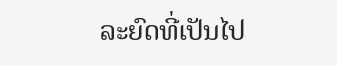ລະຍົດທີ່ເປັນໄປ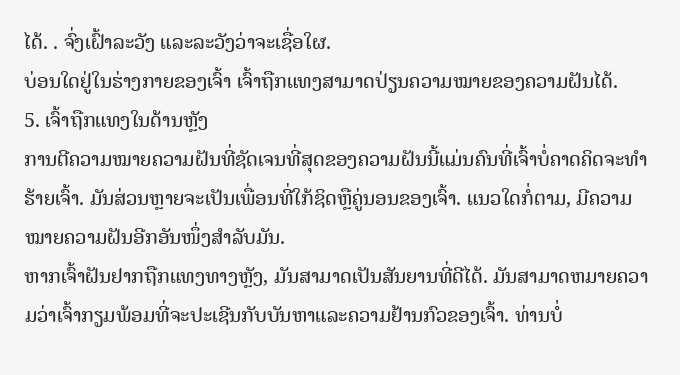ໄດ້. . ຈົ່ງເຝົ້າລະວັງ ແລະລະວັງວ່າຈະເຊື່ອໃຜ.
ບ່ອນໃດຢູ່ໃນຮ່າງກາຍຂອງເຈົ້າ ເຈົ້າຖືກແທງສາມາດປ່ຽນຄວາມໝາຍຂອງຄວາມຝັນໄດ້.
5. ເຈົ້າຖືກແທງໃນດ້ານຫຼັງ
ການຕີຄວາມໝາຍຄວາມຝັນທີ່ຊັດເຈນທີ່ສຸດຂອງຄວາມຝັນນີ້ແມ່ນຄົນທີ່ເຈົ້າບໍ່ຄາດຄິດຈະທຳຮ້າຍເຈົ້າ. ມັນສ່ວນຫຼາຍຈະເປັນເພື່ອນທີ່ໃກ້ຊິດຫຼືຄູ່ນອນຂອງເຈົ້າ. ແນວໃດກໍ່ຕາມ, ມີຄວາມໝາຍຄວາມຝັນອີກອັນໜຶ່ງສຳລັບມັນ.
ຫາກເຈົ້າຝັນຢາກຖືກແທງທາງຫຼັງ, ມັນສາມາດເປັນສັນຍານທີ່ດີໄດ້. ມັນສາມາດຫມາຍຄວາມວ່າເຈົ້າກຽມພ້ອມທີ່ຈະປະເຊີນກັບບັນຫາແລະຄວາມຢ້ານກົວຂອງເຈົ້າ. ທ່ານບໍ່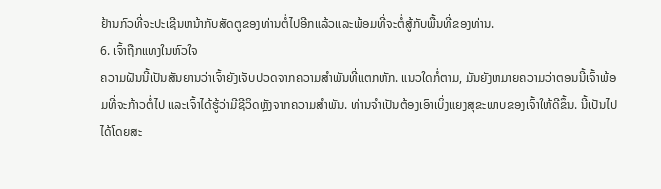ຢ້ານກົວທີ່ຈະປະເຊີນຫນ້າກັບສັດຕູຂອງທ່ານຕໍ່ໄປອີກແລ້ວແລະພ້ອມທີ່ຈະຕໍ່ສູ້ກັບພື້ນທີ່ຂອງທ່ານ.
6. ເຈົ້າຖືກແທງໃນຫົວໃຈ
ຄວາມຝັນນີ້ເປັນສັນຍານວ່າເຈົ້າຍັງເຈັບປວດຈາກຄວາມສຳພັນທີ່ແຕກຫັກ. ແນວໃດກໍ່ຕາມ, ມັນຍັງຫມາຍຄວາມວ່າຕອນນີ້ເຈົ້າພ້ອມທີ່ຈະກ້າວຕໍ່ໄປ ແລະເຈົ້າໄດ້ຮູ້ວ່າມີຊີວິດຫຼັງຈາກຄວາມສໍາພັນ. ທ່ານຈໍາເປັນຕ້ອງເອົາເບິ່ງແຍງສຸຂະພາບຂອງເຈົ້າໃຫ້ດີຂຶ້ນ. ນີ້ເປັນໄປໄດ້ໂດຍສະ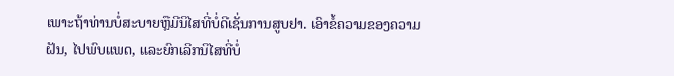ເພາະຖ້າທ່ານບໍ່ສະບາຍຫຼືມີນິໄສທີ່ບໍ່ດີເຊັ່ນການສູບຢາ. ເອົາຂໍ້ຄວາມຂອງຄວາມຝັນ, ໄປພົບແພດ, ແລະຍົກເລີກນິໄສທີ່ບໍ່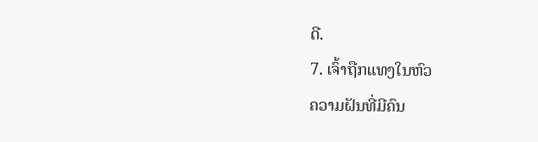ດີ.
7. ເຈົ້າຖືກແທງໃນຫົວ
ຄວາມຝັນທີ່ມີຄົນ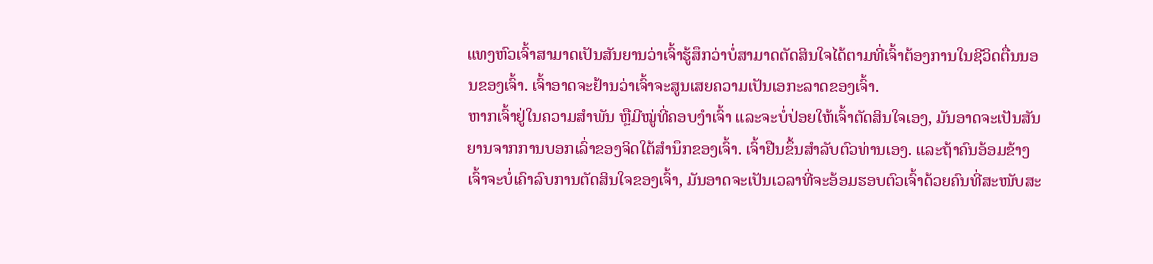ແທງຫົວເຈົ້າສາມາດເປັນສັນຍານວ່າເຈົ້າຮູ້ສຶກວ່າບໍ່ສາມາດຕັດສິນໃຈໄດ້ຕາມທີ່ເຈົ້າຕ້ອງການໃນຊີວິດຕື່ນນອນຂອງເຈົ້າ. ເຈົ້າອາດຈະຢ້ານວ່າເຈົ້າຈະສູນເສຍຄວາມເປັນເອກະລາດຂອງເຈົ້າ.
ຫາກເຈົ້າຢູ່ໃນຄວາມສຳພັນ ຫຼືມີໝູ່ທີ່ຄອບງຳເຈົ້າ ແລະຈະບໍ່ປ່ອຍໃຫ້ເຈົ້າຕັດສິນໃຈເອງ, ມັນອາດຈະເປັນສັນຍານຈາກການບອກເລົ່າຂອງຈິດໃຕ້ສຳນຶກຂອງເຈົ້າ. ເຈົ້າຢືນຂຶ້ນສໍາລັບຕົວທ່ານເອງ. ແລະຖ້າຄົນອ້ອມຂ້າງເຈົ້າຈະບໍ່ເຄົາລົບການຕັດສິນໃຈຂອງເຈົ້າ, ມັນອາດຈະເປັນເວລາທີ່ຈະອ້ອມຮອບຕົວເຈົ້າດ້ວຍຄົນທີ່ສະໜັບສະ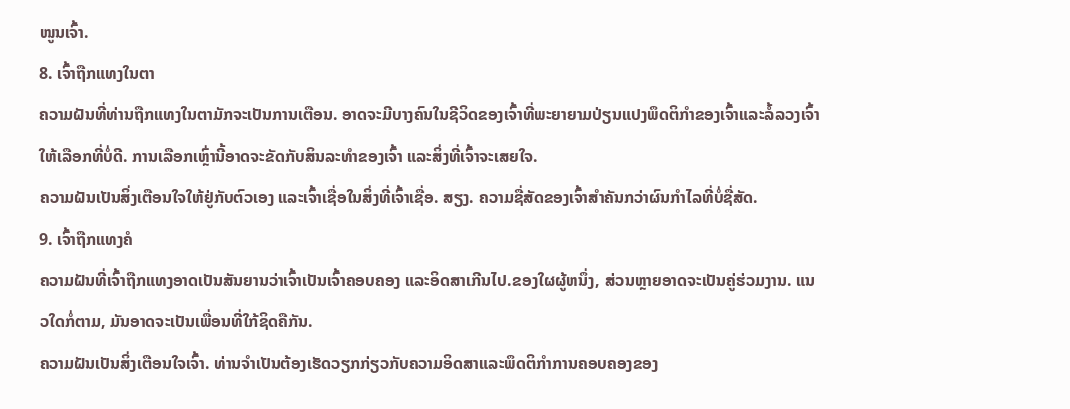ໜູນເຈົ້າ.
8. ເຈົ້າຖືກແທງໃນຕາ
ຄວາມຝັນທີ່ທ່ານຖືກແທງໃນຕາມັກຈະເປັນການເຕືອນ. ອາດຈະມີບາງຄົນໃນຊີວິດຂອງເຈົ້າທີ່ພະຍາຍາມປ່ຽນແປງພຶດຕິກໍາຂອງເຈົ້າແລະລໍ້ລວງເຈົ້າໃຫ້ເລືອກທີ່ບໍ່ດີ. ການເລືອກເຫຼົ່ານີ້ອາດຈະຂັດກັບສິນລະທຳຂອງເຈົ້າ ແລະສິ່ງທີ່ເຈົ້າຈະເສຍໃຈ.
ຄວາມຝັນເປັນສິ່ງເຕືອນໃຈໃຫ້ຢູ່ກັບຕົວເອງ ແລະເຈົ້າເຊື່ອໃນສິ່ງທີ່ເຈົ້າເຊື່ອ. ສຽງ. ຄວາມຊື່ສັດຂອງເຈົ້າສຳຄັນກວ່າຜົນກໍາໄລທີ່ບໍ່ຊື່ສັດ.
9. ເຈົ້າຖືກແທງຄໍ
ຄວາມຝັນທີ່ເຈົ້າຖືກແທງອາດເປັນສັນຍານວ່າເຈົ້າເປັນເຈົ້າຄອບຄອງ ແລະອິດສາເກີນໄປ.ຂອງໃຜຜູ້ຫນຶ່ງ, ສ່ວນຫຼາຍອາດຈະເປັນຄູ່ຮ່ວມງານ. ແນວໃດກໍ່ຕາມ, ມັນອາດຈະເປັນເພື່ອນທີ່ໃກ້ຊິດຄືກັນ.
ຄວາມຝັນເປັນສິ່ງເຕືອນໃຈເຈົ້າ. ທ່ານຈໍາເປັນຕ້ອງເຮັດວຽກກ່ຽວກັບຄວາມອິດສາແລະພຶດຕິກໍາການຄອບຄອງຂອງ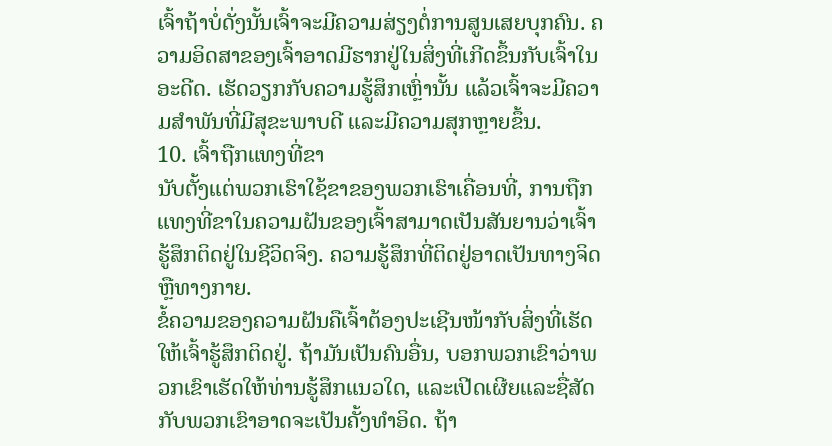ເຈົ້າຖ້າບໍ່ດັ່ງນັ້ນເຈົ້າຈະມີຄວາມສ່ຽງຕໍ່ການສູນເສຍບຸກຄົນ. ຄວາມອິດສາຂອງເຈົ້າອາດມີຮາກຢູ່ໃນສິ່ງທີ່ເກີດຂຶ້ນກັບເຈົ້າໃນອະດີດ. ເຮັດວຽກກັບຄວາມຮູ້ສຶກເຫຼົ່ານັ້ນ ແລ້ວເຈົ້າຈະມີຄວາມສຳພັນທີ່ມີສຸຂະພາບດີ ແລະມີຄວາມສຸກຫຼາຍຂຶ້ນ.
10. ເຈົ້າຖືກແທງທີ່ຂາ
ນັບຕັ້ງແຕ່ພວກເຮົາໃຊ້ຂາຂອງພວກເຮົາເຄື່ອນທີ່, ການຖືກແທງທີ່ຂາໃນຄວາມຝັນຂອງເຈົ້າສາມາດເປັນສັນຍານວ່າເຈົ້າຮູ້ສຶກຕິດຢູ່ໃນຊີວິດຈິງ. ຄວາມຮູ້ສຶກທີ່ຕິດຢູ່ອາດເປັນທາງຈິດ ຫຼືທາງກາຍ.
ຂໍ້ຄວາມຂອງຄວາມຝັນຄືເຈົ້າຕ້ອງປະເຊີນໜ້າກັບສິ່ງທີ່ເຮັດໃຫ້ເຈົ້າຮູ້ສຶກຕິດຢູ່. ຖ້າມັນເປັນຄົນອື່ນ, ບອກພວກເຂົາວ່າພວກເຂົາເຮັດໃຫ້ທ່ານຮູ້ສຶກແນວໃດ, ແລະເປີດເຜີຍແລະຊື່ສັດກັບພວກເຂົາອາດຈະເປັນຄັ້ງທໍາອິດ. ຖ້າ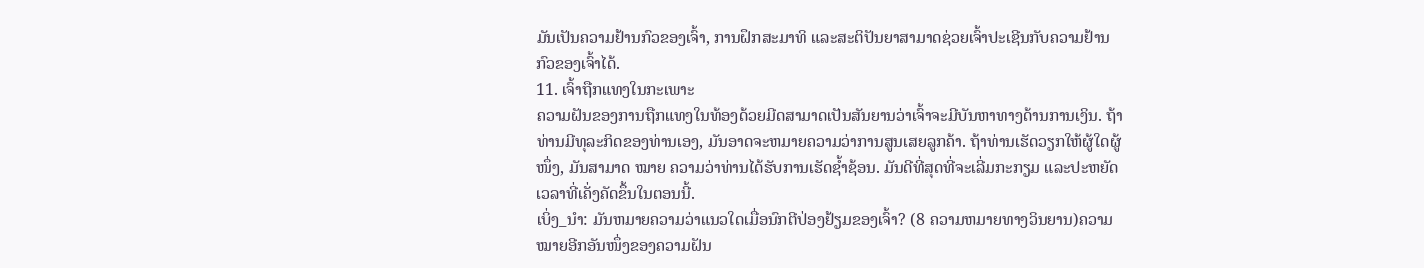ມັນເປັນຄວາມຢ້ານກົວຂອງເຈົ້າ, ການຝຶກສະມາທິ ແລະສະຕິປັນຍາສາມາດຊ່ວຍເຈົ້າປະເຊີນກັບຄວາມຢ້ານກົວຂອງເຈົ້າໄດ້.
11. ເຈົ້າຖືກແທງໃນກະເພາະ
ຄວາມຝັນຂອງການຖືກແທງໃນທ້ອງດ້ວຍມີດສາມາດເປັນສັນຍານວ່າເຈົ້າຈະມີບັນຫາທາງດ້ານການເງິນ. ຖ້າທ່ານມີທຸລະກິດຂອງທ່ານເອງ, ມັນອາດຈະຫມາຍຄວາມວ່າການສູນເສຍລູກຄ້າ. ຖ້າທ່ານເຮັດວຽກໃຫ້ຜູ້ໃດຜູ້ ໜຶ່ງ, ມັນສາມາດ ໝາຍ ຄວາມວ່າທ່ານໄດ້ຮັບການເຮັດຊ້ຳຊ້ອນ. ມັນດີທີ່ສຸດທີ່ຈະເລີ່ມກະກຽມ ແລະປະຫຍັດເວລາທີ່ເຄັ່ງຄັດຂຶ້ນໃນຕອນນີ້.
ເບິ່ງ_ນຳ: ມັນຫມາຍຄວາມວ່າແນວໃດເມື່ອນົກຕີປ່ອງຢ້ຽມຂອງເຈົ້າ? (8 ຄວາມຫມາຍທາງວິນຍານ)ຄວາມໝາຍອີກອັນໜຶ່ງຂອງຄວາມຝັນ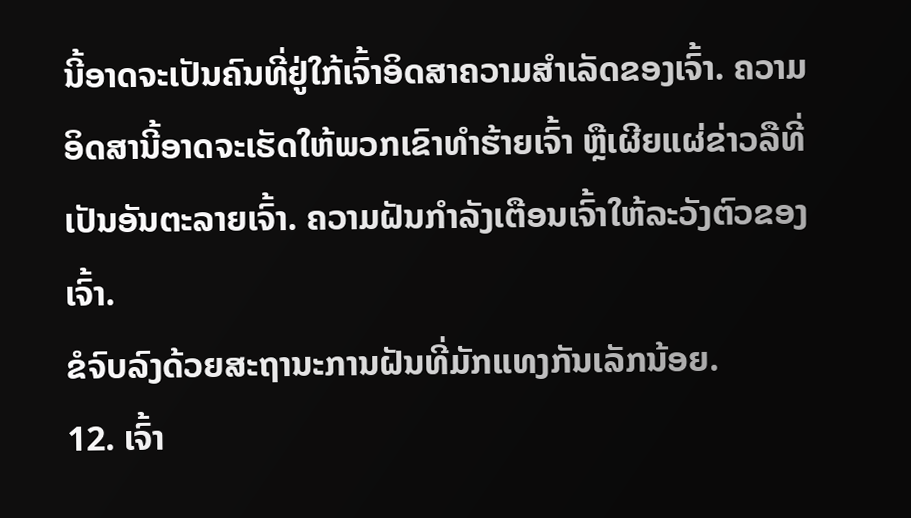ນີ້ອາດຈະເປັນຄົນທີ່ຢູ່ໃກ້ເຈົ້າອິດສາຄວາມສຳເລັດຂອງເຈົ້າ. ຄວາມອິດສານີ້ອາດຈະເຮັດໃຫ້ພວກເຂົາທໍາຮ້າຍເຈົ້າ ຫຼືເຜີຍແຜ່ຂ່າວລືທີ່ເປັນອັນຕະລາຍເຈົ້າ. ຄວາມຝັນກຳລັງເຕືອນເຈົ້າໃຫ້ລະວັງຕົວຂອງເຈົ້າ.
ຂໍຈົບລົງດ້ວຍສະຖານະການຝັນທີ່ມັກແທງກັນເລັກນ້ອຍ.
12. ເຈົ້າ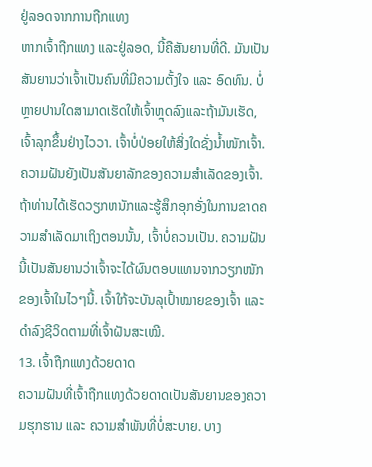ຢູ່ລອດຈາກການຖືກແທງ
ຫາກເຈົ້າຖືກແທງ ແລະຢູ່ລອດ, ນີ້ຄືສັນຍານທີ່ດີ. ມັນເປັນສັນຍານວ່າເຈົ້າເປັນຄົນທີ່ມີຄວາມຕັ້ງໃຈ ແລະ ອົດທົນ. ບໍ່ຫຼາຍປານໃດສາມາດເຮັດໃຫ້ເຈົ້າຫຼຸດລົງແລະຖ້າມັນເຮັດ, ເຈົ້າລຸກຂຶ້ນຢ່າງໄວວາ. ເຈົ້າບໍ່ປ່ອຍໃຫ້ສິ່ງໃດຊັ່ງນໍ້າໜັກເຈົ້າ.
ຄວາມຝັນຍັງເປັນສັນຍາລັກຂອງຄວາມສຳເລັດຂອງເຈົ້າ. ຖ້າທ່ານໄດ້ເຮັດວຽກຫນັກແລະຮູ້ສຶກອຸກອັ່ງໃນການຂາດຄວາມສໍາເລັດມາເຖິງຕອນນັ້ນ, ເຈົ້າບໍ່ຄວນເປັນ. ຄວາມຝັນນີ້ເປັນສັນຍານວ່າເຈົ້າຈະໄດ້ຜົນຕອບແທນຈາກວຽກໜັກຂອງເຈົ້າໃນໄວໆນີ້. ເຈົ້າໃກ້ຈະບັນລຸເປົ້າໝາຍຂອງເຈົ້າ ແລະດຳລົງຊີວິດຕາມທີ່ເຈົ້າຝັນສະເໝີ.
13. ເຈົ້າຖືກແທງດ້ວຍດາດ
ຄວາມຝັນທີ່ເຈົ້າຖືກແທງດ້ວຍດາດເປັນສັນຍານຂອງຄວາມຮຸກຮານ ແລະ ຄວາມສຳພັນທີ່ບໍ່ສະບາຍ. ບາງ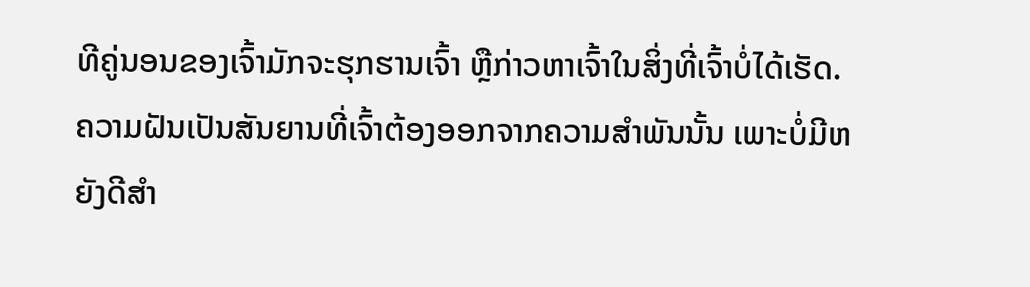ທີຄູ່ນອນຂອງເຈົ້າມັກຈະຮຸກຮານເຈົ້າ ຫຼືກ່າວຫາເຈົ້າໃນສິ່ງທີ່ເຈົ້າບໍ່ໄດ້ເຮັດ.
ຄວາມຝັນເປັນສັນຍານທີ່ເຈົ້າຕ້ອງອອກຈາກຄວາມສຳພັນນັ້ນ ເພາະບໍ່ມີຫຍັງດີສຳ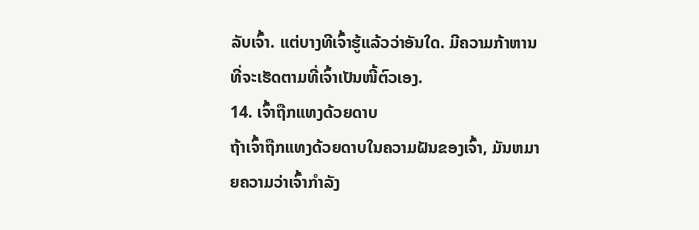ລັບເຈົ້າ. ແຕ່ບາງທີເຈົ້າຮູ້ແລ້ວວ່າອັນໃດ. ມີຄວາມກ້າຫານທີ່ຈະເຮັດຕາມທີ່ເຈົ້າເປັນໜີ້ຕົວເອງ.
14. ເຈົ້າຖືກແທງດ້ວຍດາບ
ຖ້າເຈົ້າຖືກແທງດ້ວຍດາບໃນຄວາມຝັນຂອງເຈົ້າ, ມັນຫມາຍຄວາມວ່າເຈົ້າກໍາລັງ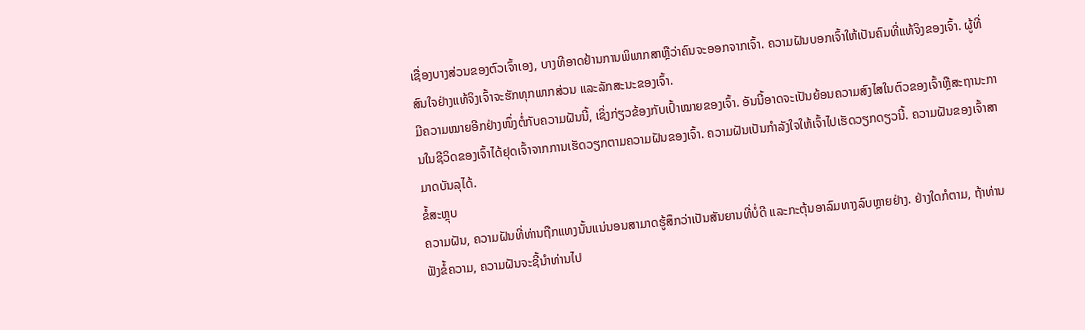ເຊື່ອງບາງສ່ວນຂອງຕົວເຈົ້າເອງ, ບາງທີອາດຢ້ານການພິພາກສາຫຼືວ່າຄົນຈະອອກຈາກເຈົ້າ. ຄວາມຝັນບອກເຈົ້າໃຫ້ເປັນຄົນທີ່ແທ້ຈິງຂອງເຈົ້າ. ຜູ້ທີ່ສົນໃຈຢ່າງແທ້ຈິງເຈົ້າຈະຮັກທຸກພາກສ່ວນ ແລະລັກສະນະຂອງເຈົ້າ.
ມີຄວາມໝາຍອີກຢ່າງໜຶ່ງຕໍ່ກັບຄວາມຝັນນີ້, ເຊິ່ງກ່ຽວຂ້ອງກັບເປົ້າໝາຍຂອງເຈົ້າ. ອັນນີ້ອາດຈະເປັນຍ້ອນຄວາມສົງໄສໃນຕົວຂອງເຈົ້າຫຼືສະຖານະການໃນຊີວິດຂອງເຈົ້າໄດ້ຢຸດເຈົ້າຈາກການເຮັດວຽກຕາມຄວາມຝັນຂອງເຈົ້າ. ຄວາມຝັນເປັນກຳລັງໃຈໃຫ້ເຈົ້າໄປເຮັດວຽກດຽວນີ້. ຄວາມຝັນຂອງເຈົ້າສາມາດບັນລຸໄດ້.
ຂໍ້ສະຫຼຸບ
ຄວາມຝັນ, ຄວາມຝັນທີ່ທ່ານຖືກແທງນັ້ນແນ່ນອນສາມາດຮູ້ສຶກວ່າເປັນສັນຍານທີ່ບໍ່ດີ ແລະກະຕຸ້ນອາລົມທາງລົບຫຼາຍຢ່າງ. ຢ່າງໃດກໍຕາມ, ຖ້າທ່ານຟັງຂໍ້ຄວາມ, ຄວາມຝັນຈະຊີ້ນໍາທ່ານໄປ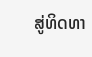ສູ່ທິດທາ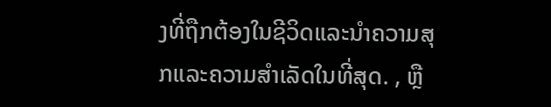ງທີ່ຖືກຕ້ອງໃນຊີວິດແລະນໍາຄວາມສຸກແລະຄວາມສໍາເລັດໃນທີ່ສຸດ. , ຫຼື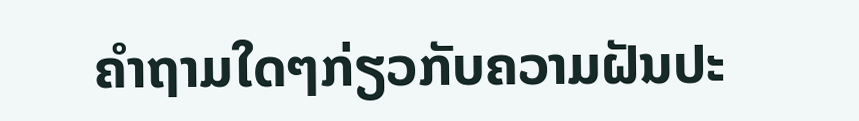ຄໍາຖາມໃດໆກ່ຽວກັບຄວາມຝັນປະ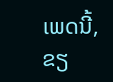ເພດນີ້, ຂຽ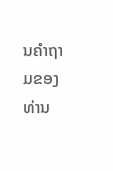ນຄໍາຖາມຂອງທ່ານ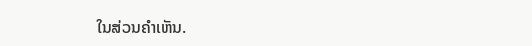ໃນສ່ວນຄໍາເຫັນ.